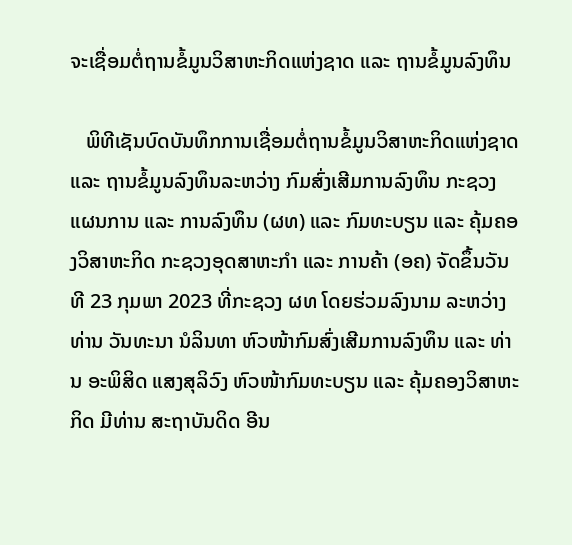ຈະເຊື່ອມຕໍ່ຖານຂໍ້ມູນວິສາຫະກິດແຫ່ງຊາດ ແລະ ຖານຂໍ້ມູນລົງທຶນ

   ພິທີເຊັນບົດບັນທຶກການເຊື່ອມຕໍ່ຖານຂໍ້ມູນວິສາຫະກິດແຫ່ງຊາດ ແລະ ຖານຂໍ້ມູນລົງທຶນລະຫວ່າງ ກົມສົ່ງເສີມການລົງທຶນ ກະຊວງແຜນການ ແລະ ການລົງທຶນ (ຜທ) ແລະ ກົມທະບຽນ ແລະ ຄຸ້ມຄອງວິສາຫະກິດ ກະຊວງອຸດສາຫະກຳ ແລະ ການຄ້າ (ອຄ) ຈັດຂຶ້ນວັນທີ 23 ກຸມພາ 2023 ທີ່ກະຊວງ ຜທ ໂດຍຮ່ວມລົງນາມ ລະຫວ່າງທ່ານ ວັນທະນາ ນໍລິນທາ ຫົວໜ້າກົມສົ່ງເສີມການລົງທຶນ ແລະ ທ່ານ ອະພິສິດ ແສງສຸລິວົງ ຫົວໜ້າກົມທະບຽນ ແລະ ຄຸ້ມຄອງວິສາຫະກິດ ມີທ່ານ ສະຖາບັນດິດ ອີນ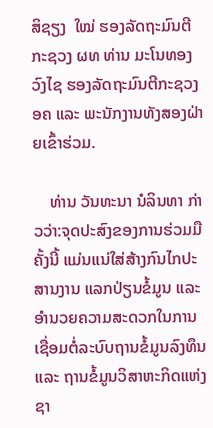ສິຊຽງ  ໃໝ່ ຮອງລັດຖະມົນຕີກະຊວງ ຜທ ທ່ານ ມະໂນທອງ ວົງໄຊ ຮອງລັດຖະມົນຕີກະຊວງ ອຄ ແລະ ພະນັກງານທັງສອງຝ່າຍເຂົ້າຮ່ວມ.

    ທ່ານ ວັນທະນາ ນໍລິນທາ ກ່າວວ່າ:ຈຸດປະສົງຂອງການຮ່ວມມືຄັ້ງນີ້ ແມ່ນແນ່ໃສ່ສ້າງກົນໄກປະສານງານ ແລກປ່ຽນຂໍ້ມູນ ແລະ ອຳນວຍຄວາມສະດວກໃນການເຊື່ອມຕໍ່ລະບົບຖານຂໍ້ມູນລົງທຶນ ແລະ ຖານຂໍ້ມູນວິສາຫະກິດແຫ່ງຊາ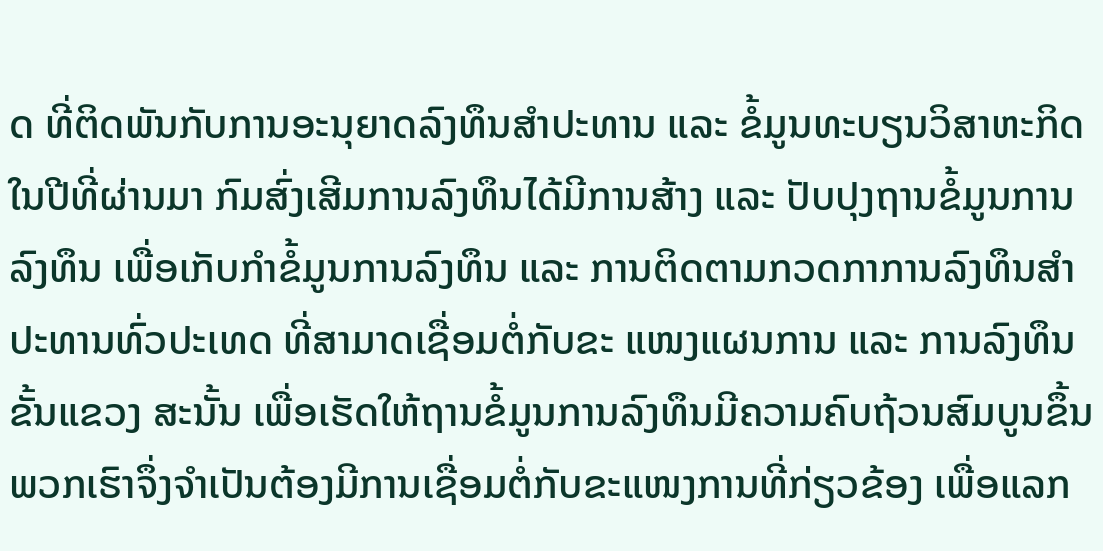ດ ທີ່ຕິດພັນກັບການອະນຸຍາດລົງທຶນສຳປະທານ ແລະ ຂໍ້ມູນທະບຽນວິສາຫະກິດ ໃນປີທີ່ຜ່ານມາ ກົມສົ່ງເສີມການລົງທຶນໄດ້ມີການສ້າງ ແລະ ປັບປຸງຖານຂໍ້ມູນການລົງທຶນ ເພື່ອເກັບກຳຂໍ້ມູນການລົງທຶນ ແລະ ການຕິດຕາມກວດກາການລົງທຶນສຳປະທານທົ່ວປະເທດ ທີ່ສາມາດເຊື່ອມຕໍ່ກັບຂະ ແໜງແຜນການ ແລະ ການລົງທຶນຂັ້ນແຂວງ ສະນັ້ນ ເພື່ອເຮັດໃຫ້ຖານຂໍ້ມູນການລົງທຶນມີຄວາມຄົບຖ້ວນສົມບູນຂຶ້ນ ພວກເຮົາຈຶ່ງຈຳເປັນຕ້ອງມີການເຊື່ອມຕໍ່ກັບຂະແໜງການທີ່ກ່ຽວຂ້ອງ ເພື່ອແລກ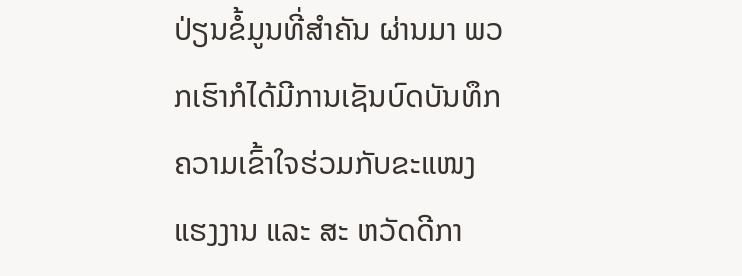ປ່ຽນຂໍ້ມູນທີ່ສໍາຄັນ ຜ່ານມາ ພວກເຮົາກໍໄດ້ມີການເຊັນບົດບັນທຶກຄວາມເຂົ້າໃຈຮ່ວມກັບຂະແໜງແຮງງານ ແລະ ສະ ຫວັດດີກາ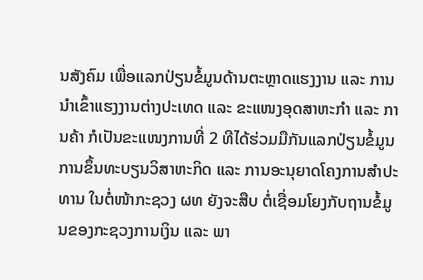ນສັງຄົມ ເພື່ອແລກປ່ຽນຂໍ້ມູນດ້ານຕະຫຼາດແຮງງານ ແລະ ການນຳເຂົ້າແຮງງານຕ່າງປະເທດ ແລະ ຂະແໜງອຸດສາຫະກຳ ແລະ ການຄ້າ ກໍເປັນຂະແໜງການທີ່ 2 ທີໄດ້ຮ່ວມມືກັນແລກປ່ຽນຂໍ້ມູນການຂຶ້ນທະບຽນວິສາຫະກິດ ແລະ ການອະນຸຍາດໂຄງການສໍາປະທານ ໃນຕໍ່ໜ້າກະຊວງ ຜທ ຍັງຈະສືບ ຕໍ່ເຊື່ອມໂຍງກັບຖານຂໍ້ມູນຂອງກະຊວງການເງິນ ແລະ ພາ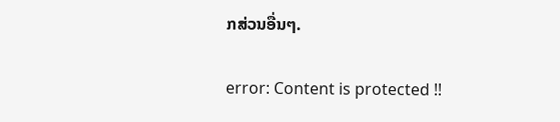ກສ່ວນອື່ນໆ.

error: Content is protected !!